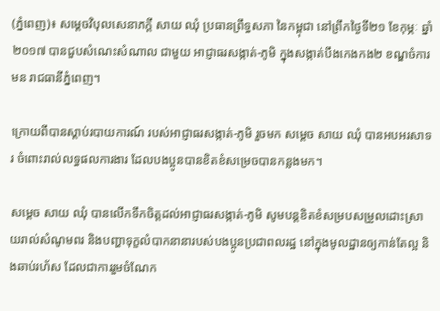(ភ្នំពេញ)៖ សម្តេចវិបុលសេនាភក្តី សាយ ឈុំ ប្រធានព្រឹទ្ធសភា នៃកម្ពុជា នៅព្រឹកថ្ងៃទី២១ ខែកុម្ភៈ ឆ្នាំ២០១៧ បានជួបសំណេះសំណាល ជាមួយ អាជ្ញាធរសង្កាត់-ភូមិ ក្នុងសង្កាត់បឹងកេងកង២ ខណ្ឌចំការមន រាជធានីភ្នំពេញ។

ក្រោយពីបានស្តាប់របាយការណ៍ របស់អាជ្ញាធរសង្កាត់-ភូមិ រួចមក សម្តេច សាយ ឈុំ បានអបអរសាទរ ចំពោះរាល់លទ្ធផលការងារ ដែលបងប្អូនបានខិតខំសម្រេចបានកន្លងមក។

សម្តេច សាយ ឈុំ បានលើកទឹកចិត្តដល់អាជ្ញាធរសង្កាត់-ភូមិ សូមបន្តខិតខំសម្របសម្រួលដោះស្រាយរាល់សំណូមពរ និងបញ្ហាទុក្ខលំបាកនានារបស់បងប្អូនប្រជាពលរដ្ឋ នៅក្នុងមូលដ្ឋានឲ្យកាន់តែល្អ និងឆាប់រហ័ស ដែលជាការរួមចំណែក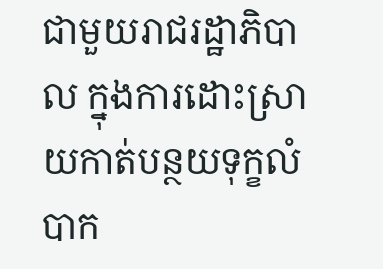ជាមួយរាជរដ្ឋាភិបាល ក្នុងការដោះស្រាយកាត់បន្ថយទុក្ខលំបាក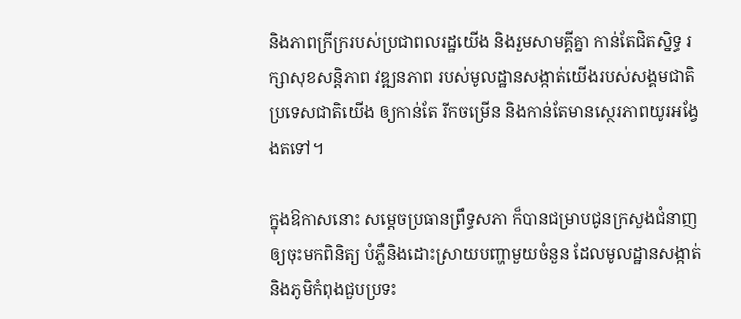និងភាពក្រីក្ររបស់ប្រជាពលរដ្ឋយើង និងរួមសាមគ្គីគ្នា កាន់តែជិតស្និទ្ធ រក្សាសុខសន្តិភាព វឌ្ឍនភាព របស់មូលដ្ឋានសង្កាត់យើងរបស់សង្គមជាតិ ប្រទេសជាតិយើង ឲ្យកាន់តែ រីកចម្រើន និងកាន់តែមានស្ថេរភាពយូរអង្វែងតទៅ។

ក្នុងឱកាសនោះ សម្តេចប្រធានព្រឹទ្ធសភា ក៏បានជម្រាបជូនក្រសួងជំនាញឲ្យចុះមកពិនិត្យ បំភ្លឺនិងដោះស្រាយបញ្ហាមួយចំនួន ដែលមូលដ្ឋានសង្កាត់ និងភូមិកំពុងជួបប្រទះ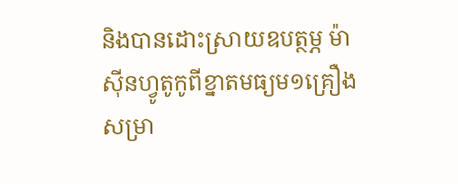និងបានដោះស្រាយឧបត្ថម្ភ ម៉ាស៊ីនហ្វូតូកូពីខ្នាតមធ្យម១គ្រឿង សម្រា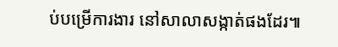ប់បម្រើការងារ នៅសាលាសង្កាត់ផងដែរ៕